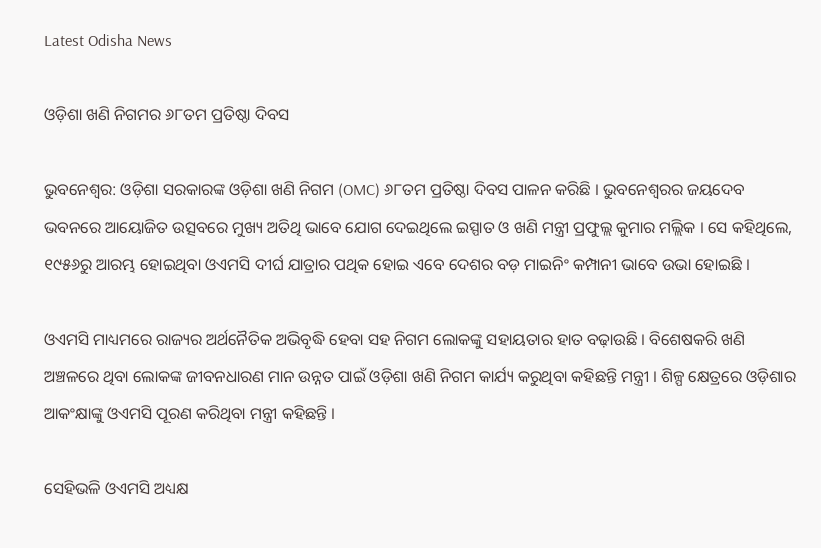Latest Odisha News

ଓଡ଼ିଶା ଖଣି ନିଗମର ୬୮ତମ ପ୍ରତିଷ୍ଠା ଦିବସ

ଭୁବନେଶ୍ୱର: ଓଡ଼ିଶା ସରକାରଙ୍କ ଓଡ଼ିଶା ଖଣି ନିଗମ (OMC) ୬୮ତମ ପ୍ରତିଷ୍ଠା ଦିବସ ପାଳନ କରିଛି । ଭୁବନେଶ୍ୱରର ଜୟଦେବ ଭବନରେ ଆୟୋଜିତ ଉତ୍ସବରେ ମୁଖ୍ୟ ଅତିଥି ଭାବେ ଯୋଗ ଦେଇଥିଲେ ଇସ୍ପାତ ଓ ଖଣି ମନ୍ତ୍ରୀ ପ୍ରଫୁଲ୍ଲ କୁମାର ମଲ୍ଲିକ । ସେ କହିଥିଲେ, ୧୯୫୬ରୁ ଆରମ୍ଭ ହୋଇଥିବା ଓଏମସି ଦୀର୍ଘ ଯାତ୍ରାର ପଥିକ ହୋଇ ଏବେ ଦେଶର ବଡ଼ ମାଇନିଂ କମ୍ପାନୀ ଭାବେ ଉଭା ହୋଇଛି ।

ଓଏମସି ମାଧ୍ୟମରେ ରାଜ୍ୟର ଅର୍ଥନୈତିକ ଅଭିବୃଦ୍ଧି ହେବା ସହ ନିଗମ ଲୋକଙ୍କୁ ସହାୟତାର ହାତ ବଢ଼ାଉଛି । ବିଶେଷକରି ଖଣି ଅଞ୍ଚଳରେ ଥିବା ଲୋକଙ୍କ ଜୀବନଧାରଣ ମାନ ଉନ୍ନତ ପାଇଁ ଓଡ଼ିଶା ଖଣି ନିଗମ କାର୍ଯ୍ୟ କରୁଥିବା କହିଛନ୍ତି ମନ୍ତ୍ରୀ । ଶିଳ୍ପ କ୍ଷେତ୍ରରେ ଓଡ଼ିଶାର ଆକଂକ୍ଷାଙ୍କୁ ଓଏମସି ପୂରଣ କରିଥିବା ମନ୍ତ୍ରୀ କହିଛନ୍ତି ।

ସେହିଭଳି ଓଏମସି ଅଧ୍ୟକ୍ଷ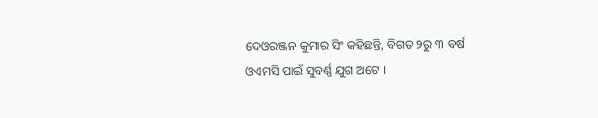ଦେଓରଞ୍ଜନ କୁମାର ସିଂ କହିଛନ୍ତି, ବିଗତ ୨ରୁ ୩ ବର୍ଷ ଓଏମସି ପାଇଁ ସୁବର୍ଣ୍ଣ ଯୁଗ ଅଟେ ।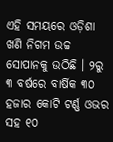ଏହି ସମୟରେ ଓଡ଼ିଶା ଖଣି ନିଗମ ଉଚ୍ଚ ସୋପାନକୁ ଉଠିଛି । ୨ରୁ ୩ ବର୍ଷରେ ବାର୍ଷିକ ୩୦ ହଜାର କୋଟି ଟର୍ଣ୍ଣ ଓଭର ସହ ୧୦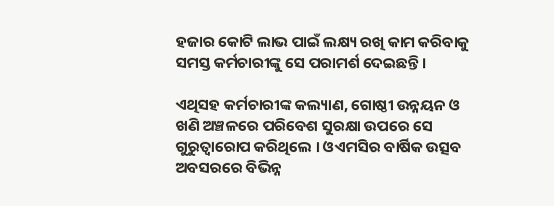ହଜାର କୋଟି ଲାଭ ପାଇଁ ଲକ୍ଷ୍ୟ ରଖି କାମ କରିବାକୁ ସମସ୍ତ କର୍ମଚାରୀଙ୍କୁ ସେ ପରାମର୍ଶ ଦେଇଛନ୍ତି ।

ଏଥିସହ କର୍ମଚାରୀଙ୍କ କଲ୍ୟାଣ, ଗୋଷ୍ଠୀ ଉନ୍ନୟନ ଓ ଖଣି ଅଞ୍ଚଳରେ ପରିବେଶ ସୁରକ୍ଷା ଉପରେ ସେ ଗୁରୁତ୍ୱାରୋପ କରିଥିଲେ । ଓଏମସିର ବାର୍ଷିକ ଉତ୍ସବ ଅବସରରେ ବିଭିନ୍ନ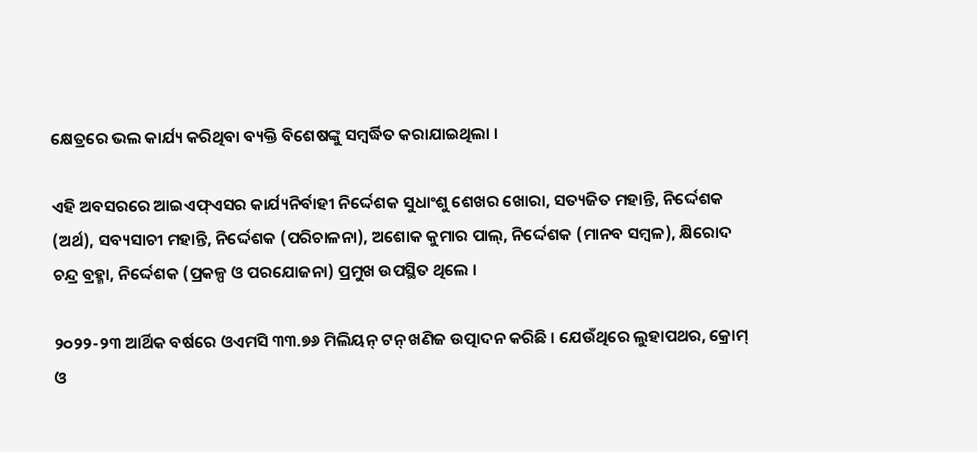କ୍ଷେତ୍ରରେ ଭଲ କାର୍ଯ୍ୟ କରିଥିବା ବ୍ୟକ୍ତି ବିଶେଷଙ୍କୁ ସମ୍ବର୍ଦ୍ଧିତ କରାଯାଇଥିଲା ।

ଏହି ଅବସରରେ ଆଇଏଫ୍ଏସର କାର୍ଯ୍ୟନିର୍ବାହୀ ନିର୍ଦ୍ଦେଶକ ସୁଧାଂଶୁ ଶେଖର ଖୋରା, ସତ୍ୟଜିତ ମହାନ୍ତି, ନିର୍ଦ୍ଦେଶକ (ଅର୍ଥ), ସବ୍ୟସାଚୀ ମହାନ୍ତି, ନିର୍ଦ୍ଦେଶକ (ପରିଚାଳନା), ଅଶୋକ କୁମାର ପାଲ୍, ନିର୍ଦ୍ଦେଶକ (ମାନବ ସମ୍ବଳ), କ୍ଷିରୋଦ ଚନ୍ଦ୍ର ବ୍ରହ୍ମା, ନିର୍ଦ୍ଦେଶକ (ପ୍ରକଳ୍ପ ଓ ପରଯୋଜନା) ପ୍ରମୁଖ ଉପସ୍ଥିତ ଥିଲେ ।

୨୦୨୨-୨୩ ଆର୍ଥିକ ବର୍ଷରେ ଓଏମସି ୩୩.୭୬ ମିଲିୟନ୍ ଟନ୍ ଖଣିଜ ଉତ୍ପାଦନ କରିଛି । ଯେଉଁଥିରେ ଲୁହାପଥର, କ୍ରୋମ୍ ଓ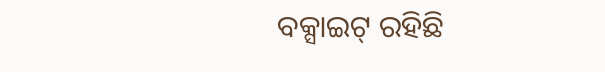ବକ୍ସାଇଟ୍ ରହିଛି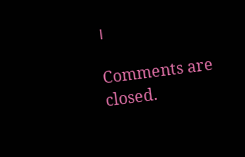।

Comments are closed.